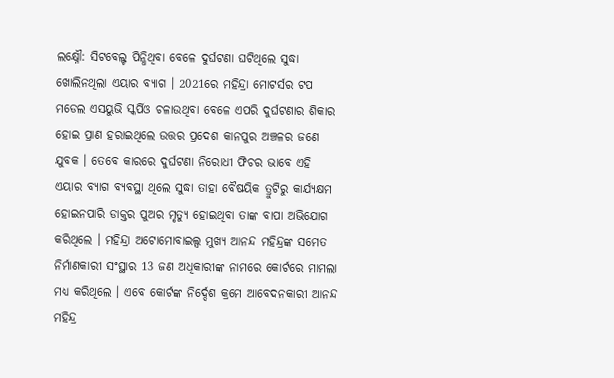ଲକ୍ଷ୍ନୌ: ସିଟବେଲ୍ଟ ପିନ୍ଧିଥିବା ବେଳେ ଦୁର୍ଘଟଣା ଘଟିଥିଲେ ସୁଦ୍ଧା ଖୋଲିନଥିଲା ଏୟାର ବ୍ୟାଗ । 2021ରେ ମହିନ୍ଦ୍ରା ମୋଟର୍ସର ଟପ ମଡେଲ ଏସୟୁଭି ସ୍କର୍ପିଓ ଚଳାଉଥିବା ବେଳେ ଏପରି ଦୁର୍ଘଟଣାର ଶିକାର ହୋଇ ପ୍ରାଣ ହରାଇଥିଲେ ଉତ୍ତର ପ୍ରଦେଶ କାନପୁର ଅଞ୍ଚଳର ଜଣେ ଯୁବକ । ତେବେ କାରରେ ଦୁର୍ଘଟଣା ନିରୋଧୀ ଫିଚର ଭାବେ ଏହି ଏୟାର ବ୍ୟାଗ ବ୍ୟବସ୍ଥା ଥିଲେ ସୁଦ୍ଧା ତାହା ବୈଷୟିକ ତ୍ରୁଟିରୁ କାର୍ଯ୍ୟକ୍ଷମ ହୋଇନପାରି ଡାକ୍ତର ପୁଅର ମୃତ୍ୟୁ ହୋଇଥିବା ତାଙ୍କ ବାପା ଅଭିଯୋଗ କରିଥିଲେ । ମହିନ୍ଦ୍ରା ଅଟୋମୋବାଇଲ୍ସ ମୁଖ୍ୟ ଆନନ୍ଦ ମହିନ୍ଦ୍ରଙ୍କ ସମେତ ନିର୍ମାଣକାରୀ ସଂସ୍ଥାର 13 ଜଣ ଅଧିକାରୀଙ୍କ ନାମରେ କୋର୍ଟରେ ମାମଲା ମଧ୍ୟ କରିଥିଲେ । ଏବେ କୋର୍ଟଙ୍କ ନିର୍ଦ୍ଦେଶ କ୍ରମେ ଆବେଦନକାରୀ ଆନନ୍ଦ ମହିନ୍ଦ୍ର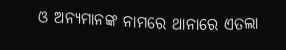ଓ ଅନ୍ୟମାନଙ୍କ ନାମରେ ଥାନାରେ ଏତଲା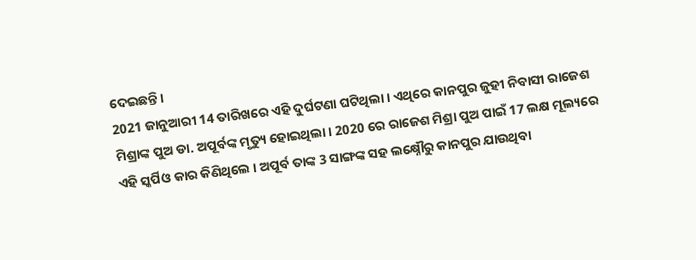ଦେଇଛନ୍ତି ।
2021 ଜାନୁଆରୀ 14 ତାରିଖରେ ଏହି ଦୁର୍ଘଟଣା ଘଟିଥିଲା । ଏଥିରେ କାନପୁର ଜୁହୀ ନିବାସୀ ରାଜେଶ ମିଶ୍ରାଙ୍କ ପୁଅ ଡା. ଅପୂର୍ବଙ୍କ ମୃତ୍ୟୁ ହୋଇଥିଲା । 2020 ରେ ରାଜେଶ ମିଶ୍ରା ପୁଅ ପାଇଁ 17 ଲକ୍ଷ ମୂଲ୍ୟରେ ଏହି ସ୍କର୍ପିଓ କାର କିଣିଥିଲେ । ଅପୂର୍ବ ତାଙ୍କ 3 ସାଙ୍ଗଙ୍କ ସହ ଲକ୍ଷ୍ନୌରୁ କାନପୁର ଯାଉଥିବା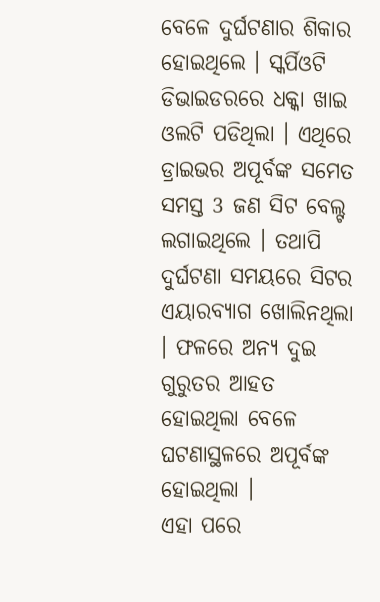ବେଳେ ଦୁର୍ଘଟଣାର ଶିକାର ହୋଇଥିଲେ । ସ୍କର୍ପିଓଟି ଡିଭାଇଡରରେ ଧକ୍କା ଖାଇ ଓଲଟି ପଡିଥିଲା । ଏଥିରେ ଡ୍ରାଇଭର ଅପୂର୍ବଙ୍କ ସମେତ ସମସ୍ତ 3 ଜଣ ସିଟ ବେଲ୍ଟ ଲଗାଇଥିଲେ । ତଥାପି ଦୁର୍ଘଟଣା ସମୟରେ ସିଟର ଏୟାରବ୍ୟାଗ ଖୋଲିନଥିଲା । ଫଳରେ ଅନ୍ୟ ଦୁଇ ଗୁରୁତର ଆହତ ହୋଇଥିଲା ବେଳେ ଘଟଣାସ୍ଥଳରେ ଅପୂର୍ବଙ୍କ ହୋଇଥିଲା ।
ଏହା ପରେ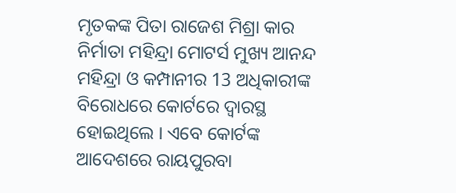ମୃତକଙ୍କ ପିତା ରାଜେଶ ମିଶ୍ରା କାର ନିର୍ମାତା ମହିନ୍ଦ୍ରା ମୋଟର୍ସ ମୁଖ୍ୟ ଆନନ୍ଦ ମହିନ୍ଦ୍ରା ଓ କମ୍ପାନୀର 13 ଅଧିକାରୀଙ୍କ ବିରୋଧରେ କୋର୍ଟରେ ଦ୍ବାରସ୍ଥ ହୋଇଥିଲେ । ଏବେ କୋର୍ଟଙ୍କ ଆଦେଶରେ ରାୟପୁରବା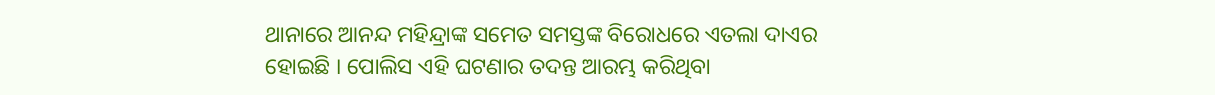ଥାନାରେ ଆନନ୍ଦ ମହିନ୍ଦ୍ରାଙ୍କ ସମେତ ସମସ୍ତଙ୍କ ବିରୋଧରେ ଏତଲା ଦାଏର ହୋଇଛି । ପୋଲିସ ଏହି ଘଟଣାର ତଦନ୍ତ ଆରମ୍ଭ କରିଥିବା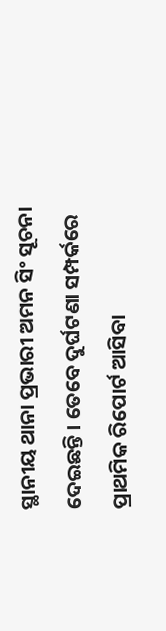ସ୍ଥାନୀୟ ଥାନା ପ୍ରଭାରୀ ଅମନ ସିଂ ସୂଚନା ଦେଇଛନ୍ତି । ତେବେ ଦୁର୍ଘଟଣା ସମ୍ପର୍କରେ ପ୍ରାଥମିକ ରିପୋର୍ଟ ଆସିବା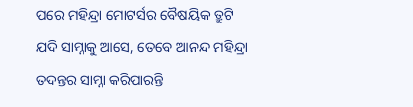ପରେ ମହିନ୍ଦ୍ରା ମୋଟର୍ସର ବୈଷୟିକ ତ୍ରୁଟି ଯଦି ସାମ୍ନାକୁ ଆସେ, ତେବେ ଆନନ୍ଦ ମହିନ୍ଦ୍ରା ତଦନ୍ତର ସାମ୍ନା କରିପାରନ୍ତି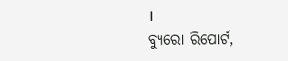।
ବ୍ୟୁରୋ ରିପୋର୍ଟ,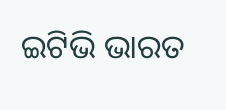ଇଟିଭି ଭାରତ